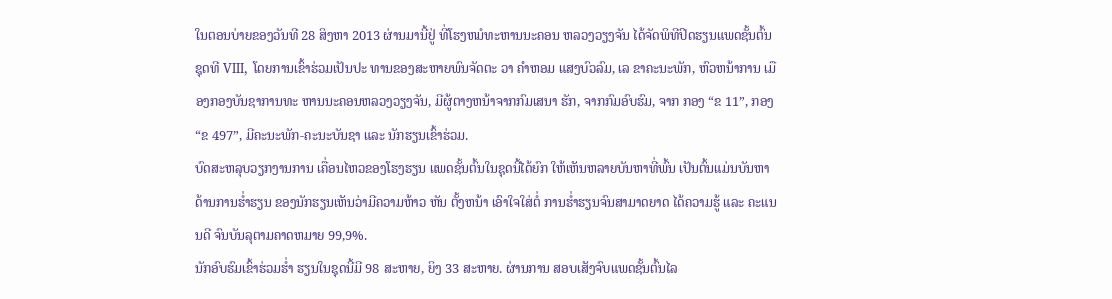ໃນຕອນບ່າຍຂອງວັນທີ 28 ສິງຫາ 2013 ຜ່ານມານີ້ຢູ່ ທີ່ໂຮງຫມໍທະຫານນະຄອນ ຫລວງວຽງຈັນ ໄດ້ຈັດພິທີປິດຮຽນແພດຊັ້ນຕົ້ນຊຸດທີ VIII, ໂດຍການເຂົ້າຮ່ວມເປັນປະ ທານຂອງສະຫາຍພົນຈັດຕະ ວາ ຄຳຫອມ ແສງບົວລົມ, ເລ ຂາຄະນະພັກ, ຫົວຫນ້າການ ເມືອງກອງບັນຊາການທະ ຫານນະຄອນຫລວງວຽງຈັນ, ມີຜູ້ຕາງຫນ້າຈາກກົມເສນາ ຮັກ, ຈາກກົມອົບຮົມ, ຈາກ ກອງ “ຂ 11”, ກອງ “ຂ 497”, ມີຄະນະພັກ-ຄະນະບັນຊາ ແລະ ນັກຮຽນເຂົ້າຮ່ວມ.
ບົດສະຫລຸບວຽກງານການ ເຄື່ອນໄຫວຂອງໂຮງຮຽນ ແພດຊັ້ນຕົ້ນໃນຊຸດນີ້ໄດ້ຍົກ ໃຫ້ເຫັນຫລາຍບັນຫາທີ່ພົ້ນ ເປັນຕົ້ນແມ່ນບັນຫາ ດ້ານການຮ່ຳຮຽນ ຂອງນັກຮຽນເຫັນວ່າມີຄວາມຫ້າວ ຫັນ ຕັ້ງຫນ້າ ເອົາໃຈໃສ່ຕໍ່ ການຮ່ຳຮຽນຈົນສາມາດຍາດ ໄດ້ຄວາມຮູ້ ແລະ ຄະແນນດີ ຈົນບັນລຸຕາມຄາດຫມາຍ 99,9%.
ນັກອົບຮົມເຂົ້າຮ່ວມຮ່ຳ ຮຽນໃນຊຸດນີ້ມີ 98 ສະຫາຍ, ຍິງ 33 ສະຫາຍ. ຜ່ານການ ສອບເສັງຈົບແພດຊັ້ນຕົ້ນໄລ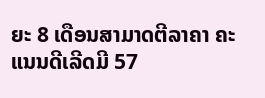ຍະ 8 ເດືອນສາມາດຕີລາຄາ ຄະ ແນນດີເລີດມີ 57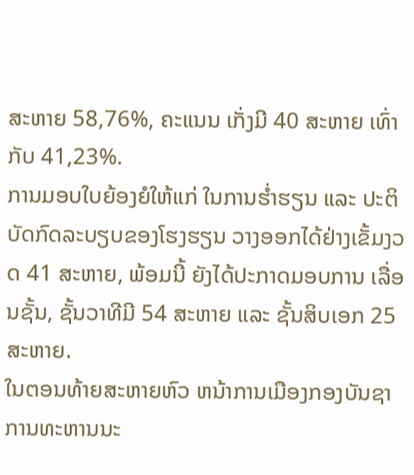ສະຫາຍ 58,76%, ຄະແນນ ເກັ່ງມີ 40 ສະຫາຍ ເທົ່າກັບ 41,23%.
ການມອບໃບຍ້ອງຍໍໃຫ້ແກ່ ໃນການຮ່ຳຮຽນ ແລະ ປະຕິ ບັດກົດລະບຽບຂອງໂຮງຮຽນ ວາງອອກໄດ້ຢ່າງເຂັ້ມງວດ 41 ສະຫາຍ, ພ້ອມນີ້ ຍັງໄດ້ປະກາດມອບການ ເລື່ອນຊັ້ນ, ຊັ້ນວາທີມີ 54 ສະຫາຍ ແລະ ຊັ້ນສິບເອກ 25 ສະຫາຍ.
ໃນຕອນທ້າຍສະຫາຍຫົວ ຫນ້າການເມືອງກອງບັນຊາ ການທະຫານນະ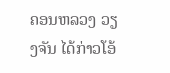ຄອນຫລວງ ວຽງຈັນ ໄດ້ກ່າວໂອ້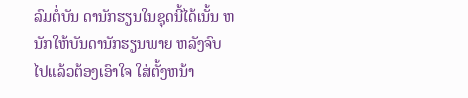ລົມຕໍ່ບັນ ດານັກຮຽນໃນຊຸດນີ້ໄດ້ເນັ້ນ ຫນັກໃຫ້ບັນດານັກຮຽນພາຍ ຫລັງຈົບໄປແລ້ວຕ້ອງເອົາໃຈ ໃສ່ຕັ້ງຫນ້າ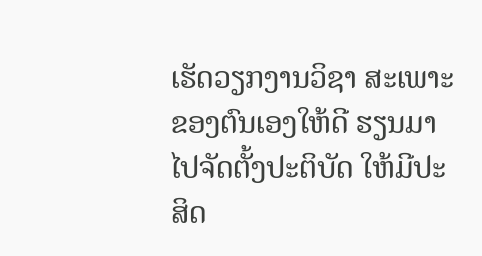ເຮັດວຽກງານວິຊາ ສະເພາະຂອງຕົນເອງໃຫ້ດີ ຮຽນມາໄປຈັດຕັ້ງປະຕິບັດ ໃຫ້ມີປະສິດ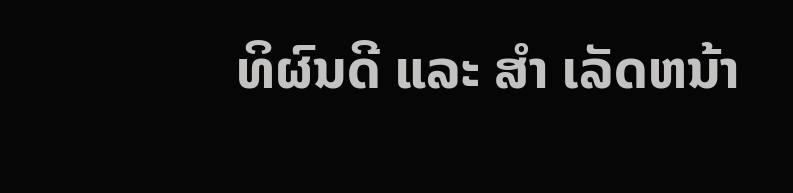ທິຜົນດີ ແລະ ສຳ ເລັດຫນ້າ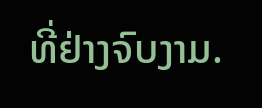ທີ່ຢ່າງຈົບງາມ.